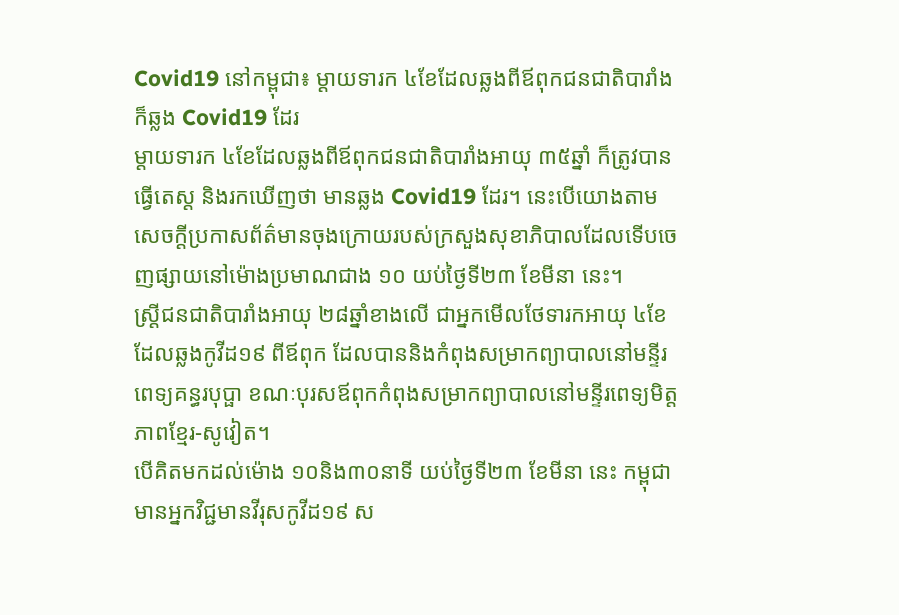Covid19 នៅកម្ពុជា៖ ម្ដាយទារក ៤ខែដែលឆ្លងពីឪពុកជនជាតិបារាំង ក៏ឆ្លង Covid19 ដែរ
ម្ដាយទារក ៤ខែដែលឆ្លងពីឪពុកជនជាតិបារាំងអាយុ ៣៥ឆ្នាំ ក៏ត្រូវបានធ្វើតេស្ត និងរកឃើញថា មានឆ្លង Covid19 ដែរ។ នេះបើយោងតាមសេចក្ដីប្រកាសព័ត៌មានចុងក្រោយរបស់ក្រសួងសុខាភិបាលដែលទើបចេញផ្សាយនៅម៉ោងប្រមាណជាង ១០ យប់ថ្ងៃទី២៣ ខែមីនា នេះ។
ស្ត្រីជនជាតិបារាំងអាយុ ២៨ឆ្នាំខាងលើ ជាអ្នកមើលថែទារកអាយុ ៤ខែ ដែលឆ្លងកូវីដ១៩ ពីឪពុក ដែលបាននិងកំពុងសម្រាកព្យាបាលនៅមន្ទីរពេទ្យគន្ធរបុប្ផា ខណៈបុរសឪពុកកំពុងសម្រាកព្យាបាលនៅមន្ទីរពេទ្យមិត្តភាពខ្មែរ-សូវៀត។
បើគិតមកដល់ម៉ោង ១០និង៣០នាទី យប់ថ្ងៃទី២៣ ខែមីនា នេះ កម្ពុជាមានអ្នកវិជ្ជមានវីរុសកូវីដ១៩ ស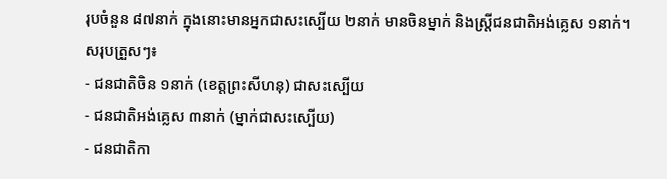រុបចំនួន ៨៧នាក់ ក្នុងនោះមានអ្នកជាសះស្បើយ ២នាក់ មានចិនម្នាក់ និងស្ត្រីជនជាតិអង់គ្លេស ១នាក់។
សរុបត្រួសៗ៖
- ជនជាតិចិន ១នាក់ (ខេត្តព្រះសីហនុ) ជាសះស្បើយ
- ជនជាតិអង់គ្លេស ៣នាក់ (ម្នាក់ជាសះស្បើយ)
- ជនជាតិកា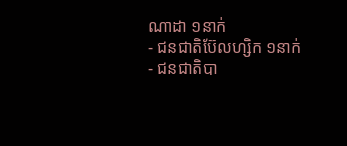ណាដា ១នាក់
- ជនជាតិប៊ែលហ្សិក ១នាក់
- ជនជាតិបា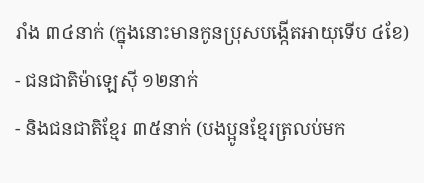រាំង ៣៤នាក់ (ក្នុងនោះមានកូនប្រុសបង្កើតអាយុទើប ៤ខែ)
- ជនជាតិម៉ាឡេស៊ី ១២នាក់
- និងជនជាតិខ្មែរ ៣៥នាក់ (បងប្អូនខ្មែរត្រលប់មក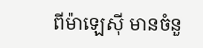ពីម៉ាឡេស៊ី មានចំនួ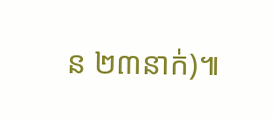ន ២៣នាក់)៕